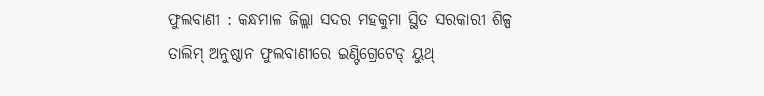ଫୁଲବାଣୀ : କନ୍ଧମାଳ ଜିଲ୍ଲା ସଦର ମହକୁମା ସ୍ଥିତ ସରକାରୀ ଶିଳ୍ପ ତାଲିମ୍ ଅନୁଷ୍ଠାନ ଫୁଲବାଣୀରେ ଇଣ୍ଟିଗ୍ରେଟେଡ୍ ୟୁଥ୍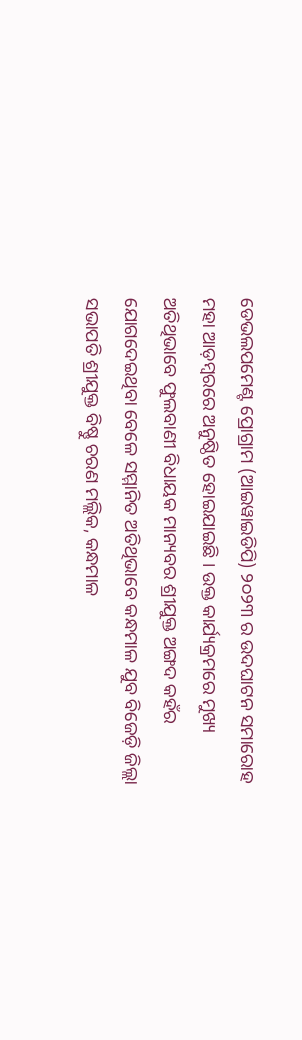ଡେଭଲପମେଣ୍ଟ ପ୍ରୋଗ୍ରାମ (ଆଇୱାଇଡିପି) ୨୦୨୩ ର ଉଦଘାଟନ ସମାରୋହ ମହା ଆଡ଼ମ୍ବରରେ ଅନୁଷ୍ଠିତ ହୋଇଯାଇଛି । ଉକ୍ତ କାର୍ଯ୍ୟକ୍ରମରେ ମୁଖ୍ୟ ଅତିଥିଭାବେ ଫୁଲବାଣୀ ବିଧାୟକ ମାନ୍ୟବର ଶ୍ରୀଯୁକ୍ତ ଅଙ୍ଗଦ କହଁର ଯୋଗଦେଇଥିବା ବେଳେ ସମ୍ମାନିତ ଅତିଥିଭାବେ କନ୍ଧମାଳ ଯୁବ ବିଜେଡ଼ି ଜିଲ୍ଲା ସଭାପତି ଶ୍ରୀଯୁକ୍ତ ବିଷ୍ଣୁ ଚରଣ ମଲ୍ଲିକ, କନ୍ଧମାଳ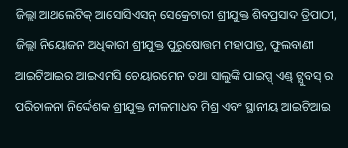ଜିଲ୍ଲା ଆଥଲେଟିକ୍ ଆସୋସିଏସନ୍ ସେକ୍ରେଟାରୀ ଶ୍ରୀଯୁକ୍ତ ଶିବପ୍ରସାଦ ତ୍ରିପାଠୀ, ଜିଲ୍ଲା ନିୟୋଜନ ଅଧିକାରୀ ଶ୍ରୀଯୁକ୍ତ ପୁରୁଷୋତ୍ତମ ମହାପାତ୍ର, ଫୁଲବାଣୀ ଆଇଟିଆଇର ଆଇଏମସି ଚେୟାରମେନ ତଥା ସାଲୁଙ୍କି ପାଇପ୍ସ୍ ଏଣ୍ଡ୍ ଟ୍ଯୁବସ୍ ର ପରିଚାଳନା ନିର୍ଦ୍ଦେଶକ ଶ୍ରୀଯୁକ୍ତ ନୀଳମାଧବ ମିଶ୍ର ଏବଂ ସ୍ଥାନୀୟ ଆଇଟିଆଇ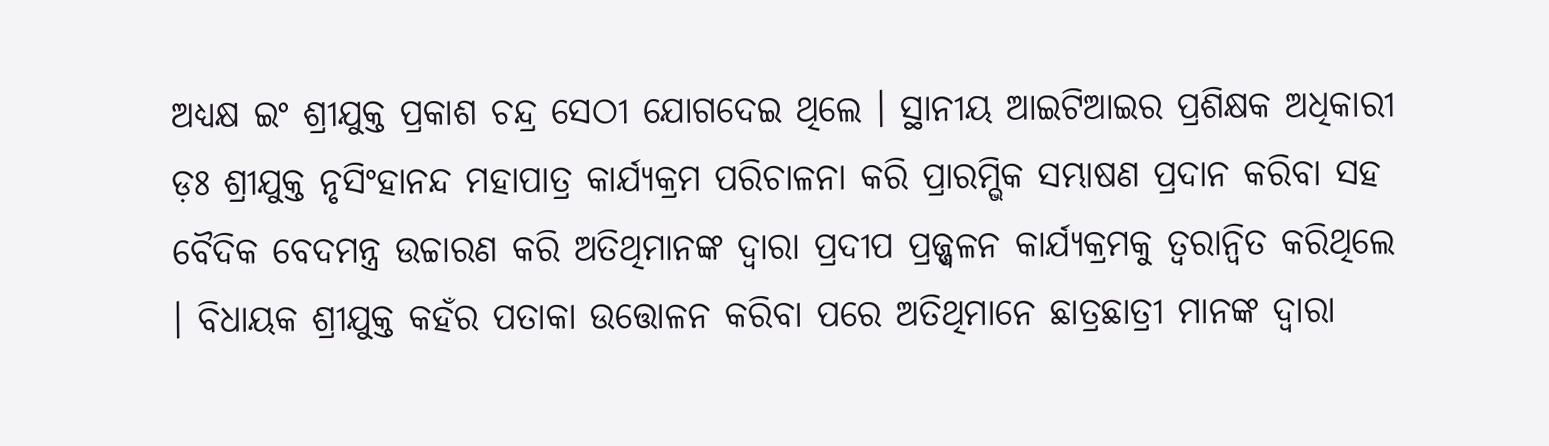ଅଧ୍ୟକ୍ଷ ଇଂ ଶ୍ରୀଯୁକ୍ତ ପ୍ରକାଶ ଚନ୍ଦ୍ର ସେଠୀ ଯୋଗଦେଇ ଥିଲେ । ସ୍ଥାନୀୟ ଆଇଟିଆଇର ପ୍ରଶିକ୍ଷକ ଅଧିକାରୀ ଡ଼ଃ ଶ୍ରୀଯୁକ୍ତ ନୃସିଂହାନନ୍ଦ ମହାପାତ୍ର କାର୍ଯ୍ୟକ୍ରମ ପରିଚାଳନା କରି ପ୍ରାରମ୍ଭିକ ସମ୍ଭାଷଣ ପ୍ରଦାନ କରିବା ସହ ବୈଦିକ ବେଦମନ୍ତ୍ର ଉଚ୍ଚାରଣ କରି ଅତିଥିମାନଙ୍କ ଦ୍ଵାରା ପ୍ରଦୀପ ପ୍ରଜ୍ଜ୍ୱଳନ କାର୍ଯ୍ୟକ୍ରମକୁ ତ୍ବରାନ୍ବିତ କରିଥିଲେ । ବିଧାୟକ ଶ୍ରୀଯୁକ୍ତ କହଁର ପତାକା ଉତ୍ତୋଳନ କରିବା ପରେ ଅତିଥିମାନେ ଛାତ୍ରଛାତ୍ରୀ ମାନଙ୍କ ଦ୍ଵାରା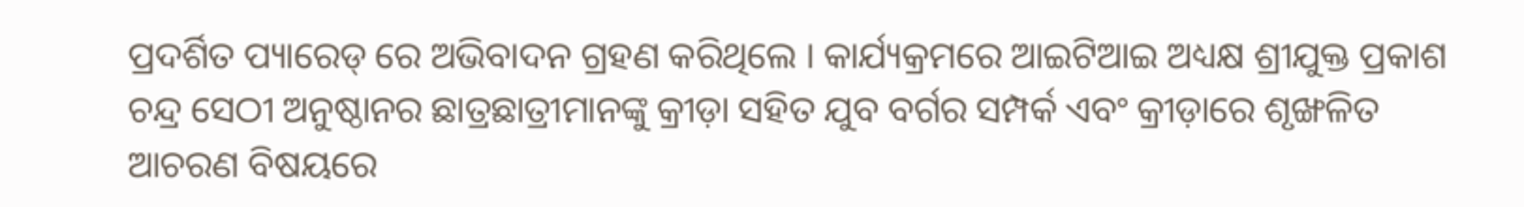ପ୍ରଦର୍ଶିତ ପ୍ୟାରେଡ୍ ରେ ଅଭିବାଦନ ଗ୍ରହଣ କରିଥିଲେ । କାର୍ଯ୍ୟକ୍ରମରେ ଆଇଟିଆଇ ଅଧ୍ୟକ୍ଷ ଶ୍ରୀଯୁକ୍ତ ପ୍ରକାଶ ଚନ୍ଦ୍ର ସେଠୀ ଅନୁଷ୍ଠାନର ଛାତ୍ରଛାତ୍ରୀମାନଙ୍କୁ କ୍ରୀଡ଼ା ସହିତ ଯୁବ ବର୍ଗର ସମ୍ପର୍କ ଏବଂ କ୍ରୀଡ଼ାରେ ଶୃଙ୍ଖଳିତ ଆଚରଣ ବିଷୟରେ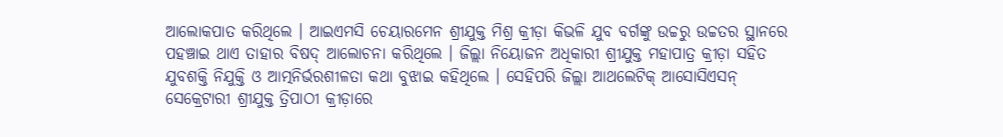ଆଲୋକପାତ କରିଥିଲେ । ଆଇଏମସି ଚେୟାରମେନ ଶ୍ରୀଯୁକ୍ତ ମିଶ୍ର କ୍ରୀଡ଼ା କିଭଳି ଯୁବ ବର୍ଗଙ୍କୁ ଉଚ୍ଚରୁ ଉଚ୍ଚତର ସ୍ଥାନରେ ପହଞ୍ଚାଇ ଥାଏ ତାହାର ବିଷଦ୍ ଆଲୋଚନା କରିଥିଲେ । ଜିଲ୍ଲା ନିୟୋଜନ ଅଧିକାରୀ ଶ୍ରୀଯୁକ୍ତ ମହାପାତ୍ର କ୍ରୀଡ଼ା ସହିତ ଯୁବଶକ୍ତି ନିଯୁକ୍ତି ଓ ଆତ୍ମନିର୍ଭରଶୀଳତା କଥା ବୁଝାଇ କହିଥିଲେ । ସେହିପରି ଜିଲ୍ଲା ଆଥଲେଟିକ୍ ଆସୋସିଏସନ୍ ସେକ୍ରେଟାରୀ ଶ୍ରୀଯୁକ୍ତ ତ୍ରିପାଠୀ କ୍ରୀଡ଼ାରେ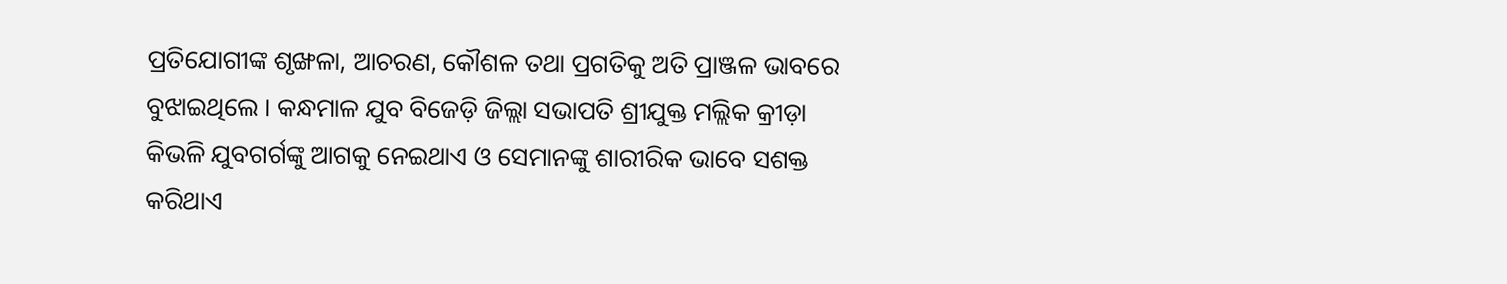ପ୍ରତିଯୋଗୀଙ୍କ ଶୃଙ୍ଖଳା, ଆଚରଣ, କୌଶଳ ତଥା ପ୍ରଗତିକୁ ଅତି ପ୍ରାଞ୍ଜଳ ଭାବରେ ବୁଝାଇଥିଲେ । କନ୍ଧମାଳ ଯୁବ ବିଜେଡ଼ି ଜିଲ୍ଲା ସଭାପତି ଶ୍ରୀଯୁକ୍ତ ମଲ୍ଲିକ କ୍ରୀଡ଼ା କିଭଳି ଯୁବଗର୍ଗଙ୍କୁ ଆଗକୁ ନେଇଥାଏ ଓ ସେମାନଙ୍କୁ ଶାରୀରିକ ଭାବେ ସଶକ୍ତ କରିଥାଏ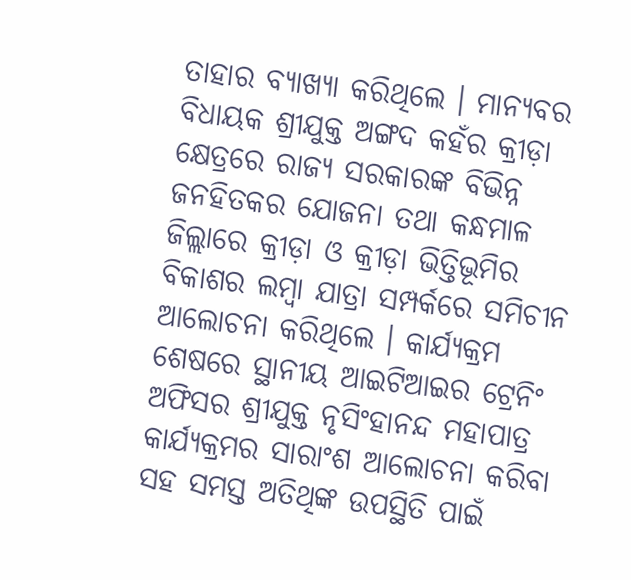ତାହାର ବ୍ୟାଖ୍ୟା କରିଥିଲେ । ମାନ୍ୟବର ବିଧାୟକ ଶ୍ରୀଯୁକ୍ତ ଅଙ୍ଗଦ କହଁର କ୍ରୀଡ଼ା କ୍ଷେତ୍ରରେ ରାଜ୍ୟ ସରକାରଙ୍କ ବିଭିନ୍ନ ଜନହିତକର ଯୋଜନା ତଥା କନ୍ଧମାଳ ଜିଲ୍ଲାରେ କ୍ରୀଡ଼ା ଓ କ୍ରୀଡ଼ା ଭିତ୍ତିଭୂମିର ବିକାଶର ଲମ୍ବା ଯାତ୍ରା ସମ୍ପର୍କରେ ସମିଚୀନ ଆଲୋଚନା କରିଥିଲେ । କାର୍ଯ୍ୟକ୍ରମ ଶେଷରେ ସ୍ଥାନୀୟ ଆଇଟିଆଇର ଟ୍ରେନିଂ ଅଫିସର ଶ୍ରୀଯୁକ୍ତ ନୃସିଂହାନନ୍ଦ ମହାପାତ୍ର କାର୍ଯ୍ୟକ୍ରମର ସାରାଂଶ ଆଲୋଚନା କରିବା ସହ ସମସ୍ତ ଅତିଥିଙ୍କ ଉପସ୍ଥିତି ପାଇଁ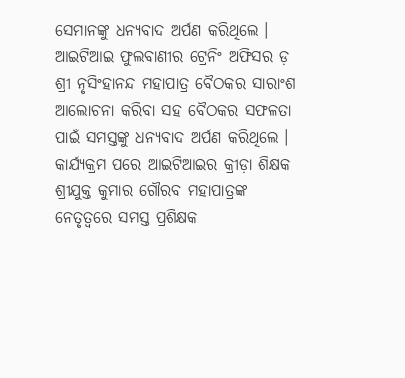ସେମାନଙ୍କୁ ଧନ୍ୟବାଦ ଅର୍ପଣ କରିଥିଲେ । ଆଇଟିଆଇ ଫୁଲବାଣୀର ଟ୍ରେନିଂ ଅଫିସର ଡ଼ ଶ୍ରୀ ନୃସିଂହାନନ୍ଦ ମହାପାତ୍ର ବୈଠକର ସାରାଂଶ ଆଲୋଚନା କରିବା ସହ ବୈଠକର ସଫଳତା ପାଇଁ ସମସ୍ତଙ୍କୁ ଧନ୍ୟବାଦ ଅର୍ପଣ କରିଥିଲେ । କାର୍ଯ୍ୟକ୍ରମ ପରେ ଆଇଟିଆଇର କ୍ରୀଡ଼ା ଶିକ୍ଷକ ଶ୍ରୀଯୁକ୍ତ କୁମାର ଗୌରବ ମହାପାତ୍ରଙ୍କ ନେତୃତ୍ବରେ ସମସ୍ତ ପ୍ରଶିକ୍ଷକ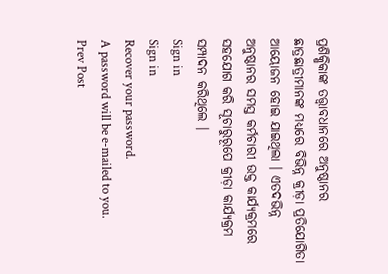ପ୍ରଶିକ୍ଷିକାଙ୍କ ତତ୍ତ୍ଵାବଧାନରେ ଅନୁଷ୍ଠାନର ଛାତ୍ରଛାତ୍ରୀମାନଙ୍କ ମଧ୍ୟରେ ବିଭିନ୍ନ କ୍ରୀଡ଼ା ପ୍ରତିଯୋଗିତା ଆୟୋଜନ ହୋଇ ଯାଇଥିଲା । ଏତଦଭିନ୍ନ ଅନୁଷ୍ଠାନର ସମସ୍ତ କର୍ମଚାରୀ ଉକ୍ତ କାର୍ଯ୍ୟକ୍ରମରେ ସହଯୋଗ କରି ସୂଚାରୁରୂପେ କ୍ରୀଡ଼ା କାର୍ଯ୍ୟକ୍ରମ ସମ୍ପାଦନ କରିଥିଲେ ।
Sign in
Sign in
Recover your password.
A password will be e-mailed to you.
Prev Post